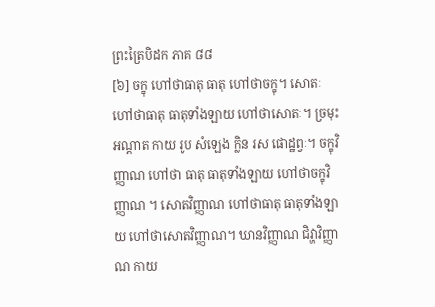ព្រះត្រៃបិដក ភាគ ៨៨
[៦] ចក្ខុ ហៅថាធាតុ ធាតុ ហៅថាចក្ខុ។ សោតៈ ហៅថាធាតុ ធាតុទាំងឡាយ ហៅថាសោតៈ។ ច្រមុះ អណ្តាត កាយ រូប សំឡេង ក្លិន រស ផោដ្ឋព្វៈ។ ចក្ខុវិញ្ញាណ ហៅថា ធាតុ ធាតុទាំងឡាយ ហៅថាចក្ខុវិញ្ញាណ ។ សោតវិញ្ញាណ ហៅថាធាតុ ធាតុទាំងឡាយ ហៅថាសោតវិញ្ញាណ។ ឃានវិញ្ញាណ ជិវ្ហាវិញ្ញាណ កាយ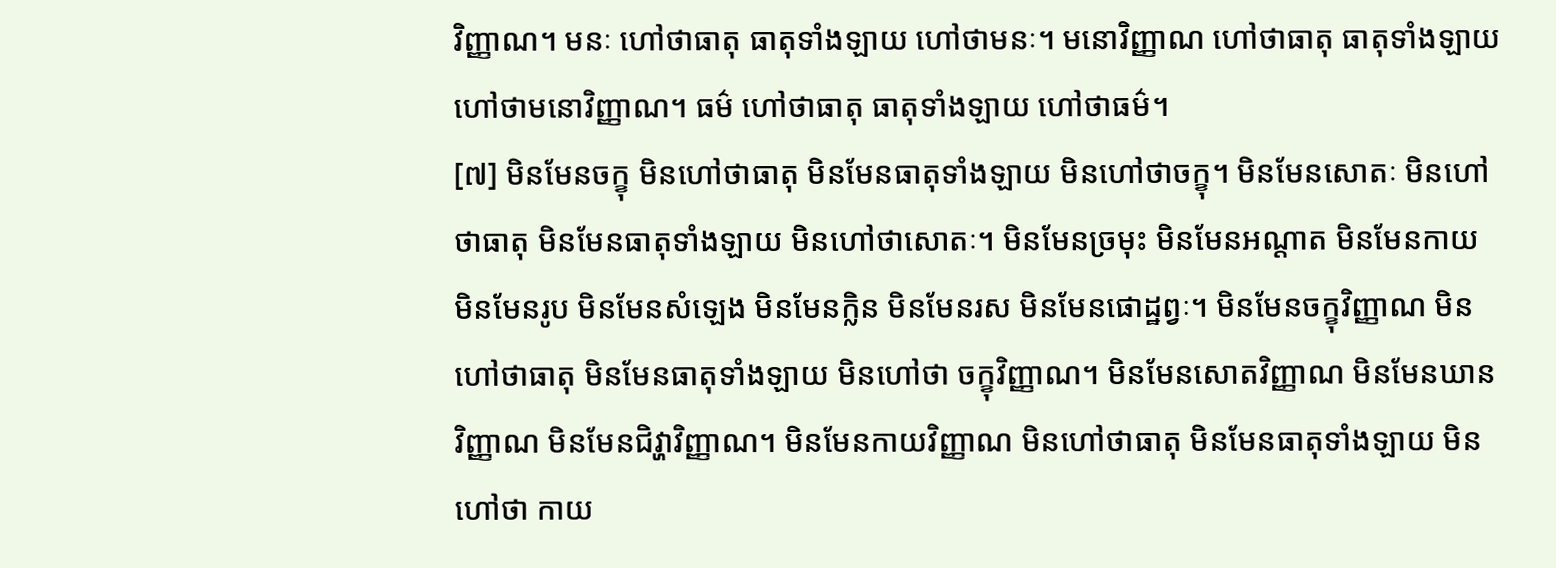វិញ្ញាណ។ មនៈ ហៅថាធាតុ ធាតុទាំងឡាយ ហៅថាមនៈ។ មនោវិញ្ញាណ ហៅថាធាតុ ធាតុទាំងឡាយ ហៅថាមនោវិញ្ញាណ។ ធម៌ ហៅថាធាតុ ធាតុទាំងឡាយ ហៅថាធម៌។
[៧] មិនមែនចក្ខុ មិនហៅថាធាតុ មិនមែនធាតុទាំងឡាយ មិនហៅថាចក្ខុ។ មិនមែនសោតៈ មិនហៅថាធាតុ មិនមែនធាតុទាំងឡាយ មិនហៅថាសោតៈ។ មិនមែនច្រមុះ មិនមែនអណ្តាត មិនមែនកាយ មិនមែនរូប មិនមែនសំឡេង មិនមែនក្លិន មិនមែនរស មិនមែនផោដ្ឋព្វៈ។ មិនមែនចក្ខុវិញ្ញាណ មិនហៅថាធាតុ មិនមែនធាតុទាំងឡាយ មិនហៅថា ចក្ខុវិញ្ញាណ។ មិនមែនសោតវិញ្ញាណ មិនមែនឃានវិញ្ញាណ មិនមែនជិវ្ហាវិញ្ញាណ។ មិនមែនកាយវិញ្ញាណ មិនហៅថាធាតុ មិនមែនធាតុទាំងឡាយ មិនហៅថា កាយ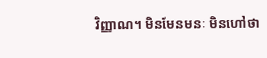វិញ្ញាណ។ មិនមែនមនៈ មិនហៅថា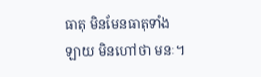ធាតុ មិនមែនធាតុទាំងឡាយ មិនហៅថា មនៈ។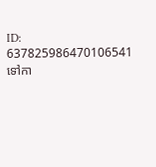ID: 637825986470106541
ទៅកា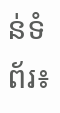ន់ទំព័រ៖